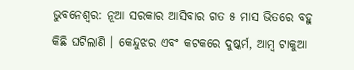ଭୁବନେଶ୍ବର: ନୂଆ ସରକାର ଆସିବାର ଗତ ୫ ମାସ ଭିତରେ ବହୁ କିଛି ଘଟିଲାଣି । କେନ୍ଦୁଝର ଏବଂ କଟକରେ ଦୁଷ୍କର୍ମ, ଆମ୍ବ ଟାକୁଆ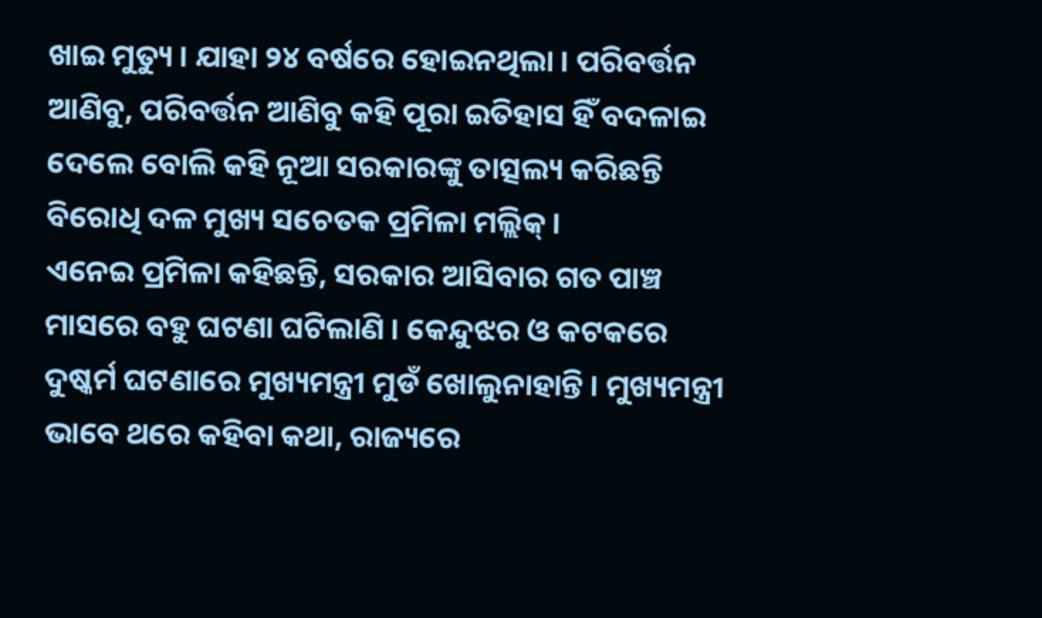ଖାଇ ମୁତ୍ୟୁ । ଯାହା ୨୪ ବର୍ଷରେ ହୋଇନଥିଲା । ପରିବର୍ତ୍ତନ ଆଣିବୁ, ପରିବର୍ତ୍ତନ ଆଣିବୁ କହି ପୂରା ଇତିହାସ ହିଁ ବଦଳାଇ ଦେଲେ ବୋଲି କହି ନୂଆ ସରକାରଙ୍କୁ ତାତ୍ସଲ୍ୟ କରିଛନ୍ତି ବିରୋଧି ଦଳ ମୁଖ୍ୟ ସଚେତକ ପ୍ରମିଳା ମଲ୍ଲିକ୍ ।
ଏନେଇ ପ୍ରମିଳା କହିଛନ୍ତି, ସରକାର ଆସିବାର ଗତ ପାଞ୍ଚ ମାସରେ ବହୁ ଘଟଣା ଘଟିଲାଣି । କେନ୍ଦୁଝର ଓ କଟକରେ ଦୁଷ୍କର୍ମ ଘଟଣାରେ ମୁଖ୍ୟମନ୍ତ୍ରୀ ମୁଡଁ ଖୋଲୁନାହାନ୍ତି । ମୁଖ୍ୟମନ୍ତ୍ରୀ ଭାବେ ଥରେ କହିବା କଥା, ରାଜ୍ୟରେ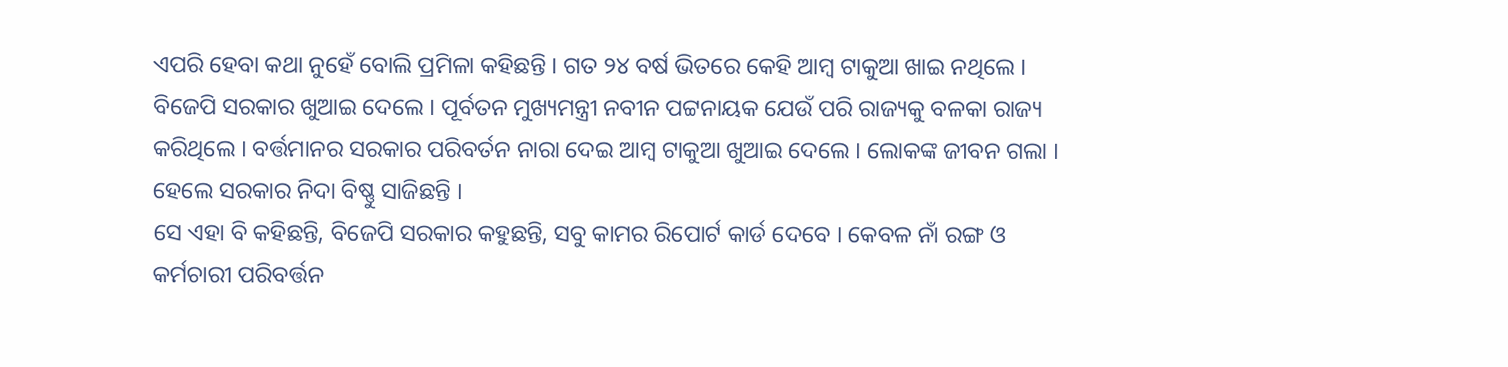ଏପରି ହେବା କଥା ନୁହେଁ ବୋଲି ପ୍ରମିଳା କହିଛନ୍ତି । ଗତ ୨୪ ବର୍ଷ ଭିତରେ କେହି ଆମ୍ବ ଟାକୁଆ ଖାଇ ନଥିଲେ । ବିଜେପି ସରକାର ଖୁଆଇ ଦେଲେ । ପୂର୍ବତନ ମୁଖ୍ୟମନ୍ତ୍ରୀ ନବୀନ ପଟ୍ଟନାୟକ ଯେଉଁ ପରି ରାଜ୍ୟକୁ ବଳକା ରାଜ୍ୟ କରିଥିଲେ । ବର୍ତ୍ତମାନର ସରକାର ପରିବର୍ତନ ନାରା ଦେଇ ଆମ୍ବ ଟାକୁଆ ଖୁଆଇ ଦେଲେ । ଲୋକଙ୍କ ଜୀବନ ଗଲା । ହେଲେ ସରକାର ନିଦା ବିଷ୍ଣୁ ସାଜିଛନ୍ତି ।
ସେ ଏହା ବି କହିଛନ୍ତି, ବିଜେପି ସରକାର କହୁଛନ୍ତି, ସବୁ କାମର ରିପୋର୍ଟ କାର୍ଡ ଦେବେ । କେବଳ ନାଁ ରଙ୍ଗ ଓ କର୍ମଚାରୀ ପରିବର୍ତ୍ତନ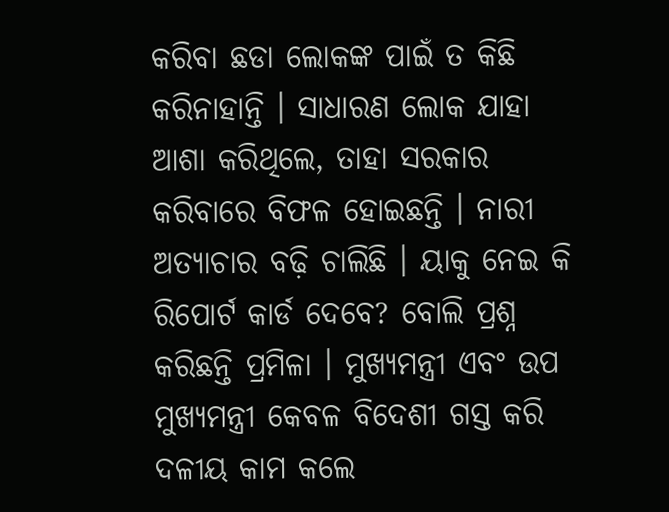କରିବା ଛଡା ଲୋକଙ୍କ ପାଇଁ ତ କିଛି କରିନାହାନ୍ତି । ସାଧାରଣ ଲୋକ ଯାହା ଆଶା କରିଥିଲେ, ତାହା ସରକାର କରିବାରେ ବିଫଳ ହୋଇଛନ୍ତି । ନାରୀ ଅତ୍ୟାଚାର ବଢ଼ି ଚାଲିଛି । ୟାକୁ ନେଇ କି ରିପୋର୍ଟ କାର୍ଡ ଦେବେ? ବୋଲି ପ୍ରଶ୍ନ କରିଛନ୍ତି ପ୍ରମିଳା । ମୁଖ୍ୟମନ୍ତ୍ରୀ ଏବଂ ଉପ ମୁଖ୍ୟମନ୍ତ୍ରୀ କେବଳ ବିଦେଶୀ ଗସ୍ତ କରି ଦଳୀୟ କାମ କଲେ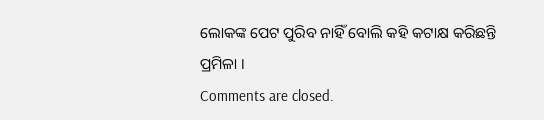ଲୋକଙ୍କ ପେଟ ପୁରିବ ନାହିଁ ବୋଲି କହି କଟାକ୍ଷ କରିଛନ୍ତି ପ୍ରମିଳା ।
Comments are closed.